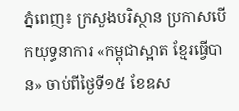ភ្នំពេញ៖ ក្រសួងបរិស្ថាន ប្រកាសបើកយុទ្ធនាការ «កម្ពុជាស្អាត ខ្មែរធ្វើបាន» ចាប់ពីថ្ងៃទី១៥ ខែឧស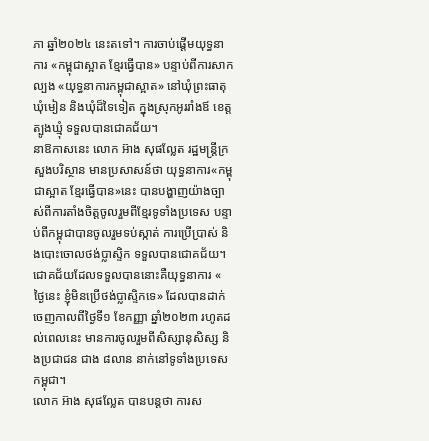ភា ឆ្នាំ២០២៤ នេះតទៅ។ ការចាប់ផ្តើមយុទ្ធនាការ «កម្ពុជាស្អាត ខ្មែរធ្វើបាន» បន្ទាប់ពីការសាកល្បង «យុទ្ធនាការកម្ពុជាស្អាត» នៅឃុំព្រះធាតុ ឃុំមៀន និងឃុំដ៏ទៃទៀត ក្នុងស្រុកអូររាំងឪ ខេត្តត្បូងឃ្មុំ ទទួលបានជោគជ័យ។
នាឱកាសនេះ លោក អ៊ាង សុផល្លែត រដ្ឋមន្រ្តីក្រសួងបរិស្ថាន មានប្រសាសន៍ថា យុទ្ធនាការ«កម្ពុជាស្អាត ខ្មែរធ្វើបាន»នេះ បានបង្ហាញយ៉ាងច្បាស់ពីការតាំងចិត្តចូលរួមពីខ្មែរទូទាំងប្រទេស បន្ទាប់ពីកម្ពុជាបានចូលរួមទប់ស្កាត់ ការប្រើប្រាស់ និងបោះចោលថង់ប្លាស្ទិក ទទួលបានជោគជ័យ។ ជោគជ័យដែលទទួលបាននោះគឺយុទ្ធនាការ « ថ្ងៃនេះ ខ្ញុំមិនប្រើថង់ប្លាស្ទិកទេ» ដែលបានដាក់ចេញកាលពីថ្ងៃទី១ ខែកញ្ញា ឆ្នាំ២០២៣ រហូតដល់ពេលនេះ មានការចូលរួមពីសិស្សានុសិស្ស និងប្រជាជន ជាង ៨លាន នាក់នៅទូទាំងប្រទេសកម្ពុជា។
លោក អ៊ាង សុផល្លែត បានបន្ដថា ការស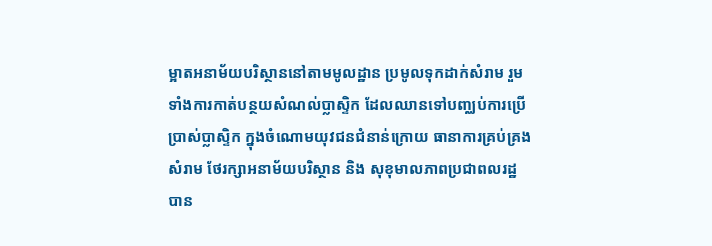ម្អាតអនាម័យបរិស្ថាននៅតាមមូលដ្ឋាន ប្រមូលទុកដាក់សំរាម រួមទាំងការកាត់បន្ថយសំណល់ប្លាស្ទិក ដែលឈានទៅបញ្ឈប់ការប្រើប្រាស់ប្លាស្ទិក ក្នុងចំណោមយុវជនជំនាន់ក្រោយ ធានាការគ្រប់គ្រងសំរាម ថែរក្សាអនាម័យបរិស្ថាន និង សុខុមាលភាពប្រជាពលរដ្ឋ បាន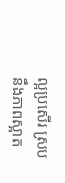ល្អប្រសើរ ស្របនឹងភាពស្អាត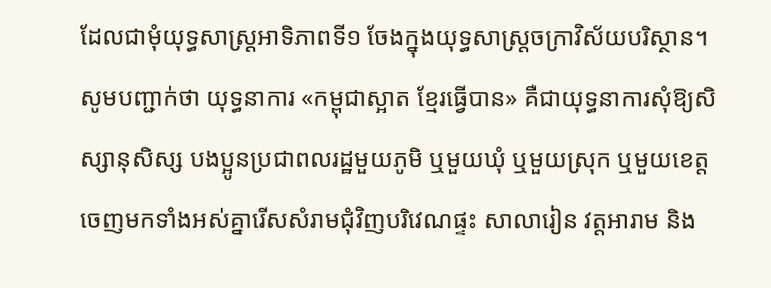ដែលជាមុំយុទ្ធសាស្រ្តអាទិភាពទី១ ចែងក្នុងយុទ្ធសាស្រ្តចក្រាវិស័យបរិស្ថាន។
សូមបញ្ជាក់ថា យុទ្ធនាការ «កម្ពុជាស្អាត ខ្មែរធ្វើបាន» គឺជាយុទ្ធនាការសុំឱ្យសិស្សានុសិស្ស បងប្អូនប្រជាពលរដ្ឋមួយភូមិ ឬមួយឃុំ ឬមួយស្រុក ឬមួយខេត្ត ចេញមកទាំងអស់គ្នារើសសំរាមជុំវិញបរិវេណផ្ទះ សាលារៀន វត្តអារាម និង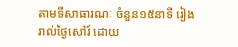តាមទីសាធារណៈ ចំនួន១៥នាទី រៀងរាល់ថ្ងៃសៅរ៍ ដោយ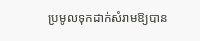ប្រមូលទុកដាក់សំរាមឱ្យបាន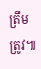ត្រឹមត្រូវ៕